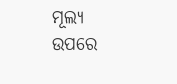ମୂଲ୍ୟ ଉପରେ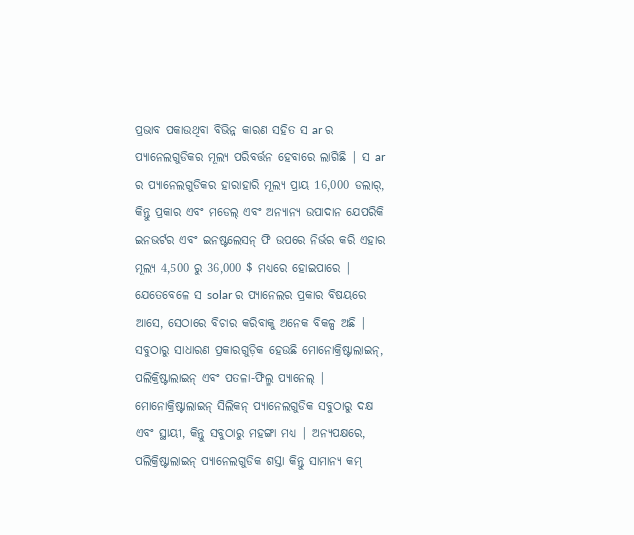ପ୍ରଭାବ ପକାଉଥିବା ବିଭିନ୍ନ କାରଣ ସହିତ ସ ar ର ପ୍ୟାନେଲଗୁଡିକର ମୂଲ୍ୟ ପରିବର୍ତ୍ତନ ହେବାରେ ଲାଗିଛି | ସ ar ର ପ୍ୟାନେଲଗୁଡିକର ହାରାହାରି ମୂଲ୍ୟ ପ୍ରାୟ 16,000 ଡଲାର୍, କିନ୍ତୁ ପ୍ରକାର ଏବଂ ମଡେଲ୍ ଏବଂ ଅନ୍ୟାନ୍ୟ ଉପାଦାନ ଯେପରିକି ଇନଭର୍ଟର ଏବଂ ଇନଷ୍ଟଲେସନ୍ ଫି ଉପରେ ନିର୍ଭର କରି ଏହାର ମୂଲ୍ୟ 4,500 ରୁ 36,000 $ ମଧ୍ୟରେ ହୋଇପାରେ |
ଯେତେବେଳେ ସ solar ର ପ୍ୟାନେଲର ପ୍ରକାର ବିଷୟରେ ଆସେ, ସେଠାରେ ବିଚାର କରିବାକୁ ଅନେକ ବିକଳ୍ପ ଅଛି | ସବୁଠାରୁ ସାଧାରଣ ପ୍ରକାରଗୁଡ଼ିକ ହେଉଛି ମୋନୋକ୍ରିଷ୍ଟାଲାଇନ୍, ପଲିକ୍ରିଷ୍ଟାଲାଇନ୍ ଏବଂ ପତଳା-ଫିଲ୍ମ ପ୍ୟାନେଲ୍ | ମୋନୋକ୍ରିଷ୍ଟାଲାଇନ୍ ସିଲିକନ୍ ପ୍ୟାନେଲଗୁଡିକ ସବୁଠାରୁ ଦକ୍ଷ ଏବଂ ସ୍ଥାୟୀ, କିନ୍ତୁ ସବୁଠାରୁ ମହଙ୍ଗା ମଧ୍ୟ | ଅନ୍ୟପକ୍ଷରେ, ପଲିକ୍ରିଷ୍ଟାଲାଇନ୍ ପ୍ୟାନେଲଗୁଡିକ ଶସ୍ତା କିନ୍ତୁ ସାମାନ୍ୟ କମ୍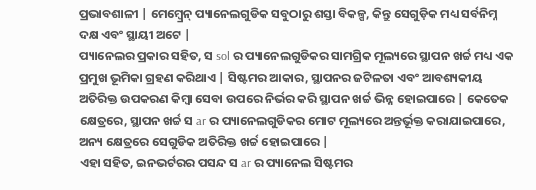ପ୍ରଭାବଶାଳୀ | ମେମ୍ବ୍ରେନ୍ ପ୍ୟାନେଲଗୁଡିକ ସବୁଠାରୁ ଶସ୍ତା ବିକଳ୍ପ, କିନ୍ତୁ ସେଗୁଡ଼ିକ ମଧ୍ୟ ସର୍ବନିମ୍ନ ଦକ୍ଷ ଏବଂ ସ୍ଥାୟୀ ଅଟେ |
ପ୍ୟାନେଲର ପ୍ରକାର ସହିତ, ସ sol ର ପ୍ୟାନେଲଗୁଡିକର ସାମଗ୍ରିକ ମୂଲ୍ୟରେ ସ୍ଥାପନ ଖର୍ଚ୍ଚ ମଧ୍ୟ ଏକ ପ୍ରମୁଖ ଭୂମିକା ଗ୍ରହଣ କରିଥାଏ | ସିଷ୍ଟମର ଆକାର, ସ୍ଥାପନର ଜଟିଳତା ଏବଂ ଆବଶ୍ୟକୀୟ ଅତିରିକ୍ତ ଉପକରଣ କିମ୍ବା ସେବା ଉପରେ ନିର୍ଭର କରି ସ୍ଥାପନ ଖର୍ଚ୍ଚ ଭିନ୍ନ ହୋଇପାରେ | କେତେକ କ୍ଷେତ୍ରରେ, ସ୍ଥାପନ ଖର୍ଚ୍ଚ ସ ar ର ପ୍ୟାନେଲଗୁଡିକର ମୋଟ ମୂଲ୍ୟରେ ଅନ୍ତର୍ଭୂକ୍ତ କରାଯାଇପାରେ, ଅନ୍ୟ କ୍ଷେତ୍ରରେ ସେଗୁଡିକ ଅତିରିକ୍ତ ଖର୍ଚ୍ଚ ହୋଇପାରେ |
ଏହା ସହିତ, ଇନଭର୍ଟରର ପସନ୍ଦ ସ ar ର ପ୍ୟାନେଲ ସିଷ୍ଟମର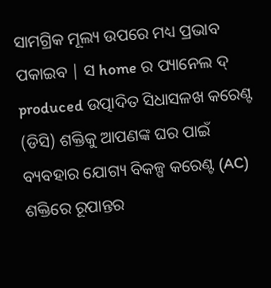ସାମଗ୍ରିକ ମୂଲ୍ୟ ଉପରେ ମଧ୍ୟ ପ୍ରଭାବ ପକାଇବ | ସ home ର ପ୍ୟାନେଲ ଦ୍ produced ଉତ୍ପାଦିତ ସିଧାସଳଖ କରେଣ୍ଟ (ଡିସି) ଶକ୍ତିକୁ ଆପଣଙ୍କ ଘର ପାଇଁ ବ୍ୟବହାର ଯୋଗ୍ୟ ବିକଳ୍ପ କରେଣ୍ଟ (AC) ଶକ୍ତିରେ ରୂପାନ୍ତର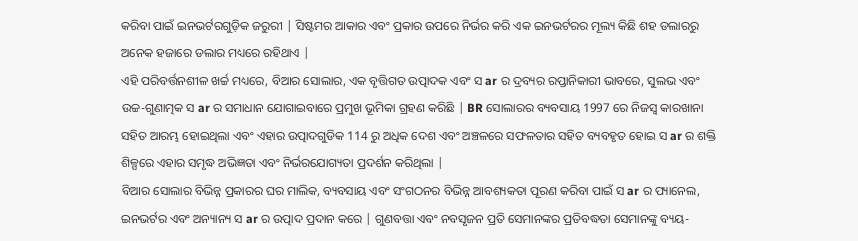କରିବା ପାଇଁ ଇନଭର୍ଟରଗୁଡ଼ିକ ଜରୁରୀ | ସିଷ୍ଟମର ଆକାର ଏବଂ ପ୍ରକାର ଉପରେ ନିର୍ଭର କରି ଏକ ଇନଭର୍ଟରର ମୂଲ୍ୟ କିଛି ଶହ ଡଲାରରୁ ଅନେକ ହଜାରେ ଡଲାର ମଧ୍ୟରେ ରହିଥାଏ |
ଏହି ପରିବର୍ତ୍ତନଶୀଳ ଖର୍ଚ୍ଚ ମଧ୍ୟରେ, ବିଆର ସୋଲାର, ଏକ ବୃତ୍ତିଗତ ଉତ୍ପାଦକ ଏବଂ ସ ar ର ଦ୍ରବ୍ୟର ରପ୍ତାନିକାରୀ ଭାବରେ, ସୁଲଭ ଏବଂ ଉଚ୍ଚ-ଗୁଣାତ୍ମକ ସ ar ର ସମାଧାନ ଯୋଗାଇବାରେ ପ୍ରମୁଖ ଭୂମିକା ଗ୍ରହଣ କରିଛି | BR ସୋଲାରର ବ୍ୟବସାୟ 1997 ରେ ନିଜସ୍ୱ କାରଖାନା ସହିତ ଆରମ୍ଭ ହୋଇଥିଲା ଏବଂ ଏହାର ଉତ୍ପାଦଗୁଡିକ 114 ରୁ ଅଧିକ ଦେଶ ଏବଂ ଅଞ୍ଚଳରେ ସଫଳତାର ସହିତ ବ୍ୟବହୃତ ହୋଇ ସ ar ର ଶକ୍ତି ଶିଳ୍ପରେ ଏହାର ସମୃଦ୍ଧ ଅଭିଜ୍ଞତା ଏବଂ ନିର୍ଭରଯୋଗ୍ୟତା ପ୍ରଦର୍ଶନ କରିଥିଲା |
ବିଆର ସୋଲାର ବିଭିନ୍ନ ପ୍ରକାରର ଘର ମାଲିକ, ବ୍ୟବସାୟ ଏବଂ ସଂଗଠନର ବିଭିନ୍ନ ଆବଶ୍ୟକତା ପୂରଣ କରିବା ପାଇଁ ସ ar ର ପ୍ୟାନେଲ, ଇନଭର୍ଟର ଏବଂ ଅନ୍ୟାନ୍ୟ ସ ar ର ଉତ୍ପାଦ ପ୍ରଦାନ କରେ | ଗୁଣବତ୍ତା ଏବଂ ନବସୃଜନ ପ୍ରତି ସେମାନଙ୍କର ପ୍ରତିବଦ୍ଧତା ସେମାନଙ୍କୁ ବ୍ୟୟ-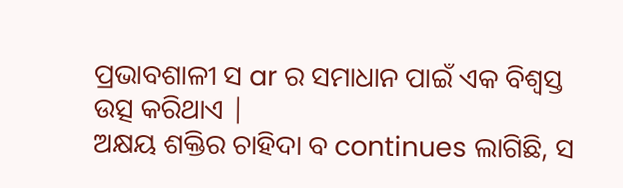ପ୍ରଭାବଶାଳୀ ସ ar ର ସମାଧାନ ପାଇଁ ଏକ ବିଶ୍ୱସ୍ତ ଉତ୍ସ କରିଥାଏ |
ଅକ୍ଷୟ ଶକ୍ତିର ଚାହିଦା ବ continues ଲାଗିଛି, ସ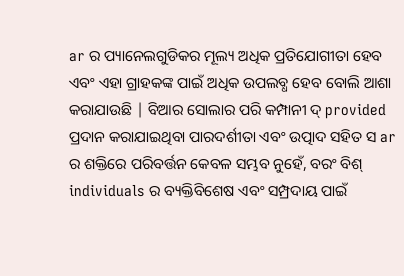ar ର ପ୍ୟାନେଲଗୁଡିକର ମୂଲ୍ୟ ଅଧିକ ପ୍ରତିଯୋଗୀତା ହେବ ଏବଂ ଏହା ଗ୍ରାହକଙ୍କ ପାଇଁ ଅଧିକ ଉପଲବ୍ଧ ହେବ ବୋଲି ଆଶା କରାଯାଉଛି | ବିଆର ସୋଲାର ପରି କମ୍ପାନୀ ଦ୍ provided ପ୍ରଦାନ କରାଯାଇଥିବା ପାରଦର୍ଶୀତା ଏବଂ ଉତ୍ପାଦ ସହିତ ସ ar ର ଶକ୍ତିରେ ପରିବର୍ତ୍ତନ କେବଳ ସମ୍ଭବ ନୁହେଁ, ବରଂ ବିଶ୍ individuals ର ବ୍ୟକ୍ତିବିଶେଷ ଏବଂ ସମ୍ପ୍ରଦାୟ ପାଇଁ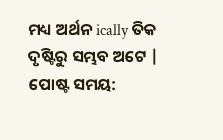ମଧ୍ୟ ଅର୍ଥନ ically ତିକ ଦୃଷ୍ଟିରୁ ସମ୍ଭବ ଅଟେ |
ପୋଷ୍ଟ ସମୟ: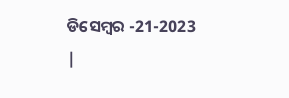ଡିସେମ୍ବର -21-2023 |